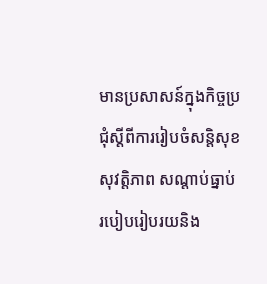មានប្រសាសន៍ក្នុងកិច្ចប្រជុំស្តីពីការរៀបចំសន្តិសុខ សុវត្តិភាព សណ្តាប់ធ្នាប់ របៀបរៀបរយនិង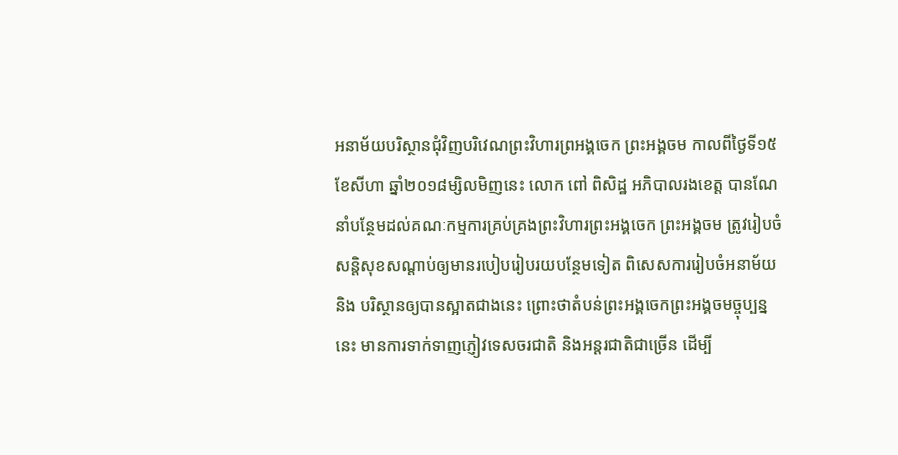អនាម័យបរិស្ថានជុំវិញបរិវេណព្រះវិហារព្រអង្គចេក ព្រះអង្គចម កាលពីថ្ងៃទី១៥ ខែសីហា ឆ្នាំ២០១៨ម្សិលមិញនេះ លោក ពៅ ពិសិដ្ឋ អភិបាលរងខេត្ត បានណែនាំបន្ថែមដល់គណៈកម្មការគ្រប់គ្រងព្រះវិហារព្រះអង្គចេក ព្រះអង្គចម ត្រូវរៀបចំសន្តិសុខសណ្តាប់ឲ្យមានរបៀបរៀបរយបន្ថែមទៀត ពិសេសការរៀបចំអនាម័យ និង បរិស្ថានឲ្យបានស្អាតជាងនេះ ព្រោះថាតំបន់ព្រះអង្គចេកព្រះអង្គចមច្ចុប្បន្ននេះ មានការទាក់ទាញភ្ញៀវទេសចរជាតិ និងអន្តរជាតិជាច្រើន ដើម្បី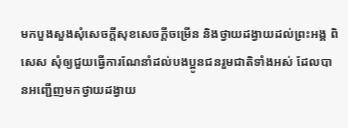មកបួងសួងសុំសេចក្តីសុខសេចក្តីចម្រើន និងថ្វាយដង្វាយដល់ព្រះអង្គ ពិសេស សុំឲ្យជួយធ្វើការណែនាំដល់បងប្អូនជនរួមជាតិទាំងអស់ ដែលបានអញ្ជើញមកថ្វាយដង្វាយ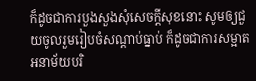ក៏ដូចជាការបួងសួងសុំសេចក្តីសុខនោះ សូមឲ្យជួយចូលរួមរៀបចំសណ្តាប់ធ្នាប់ ក៏ដូចជាការសម្អាតអនាម័យបរិ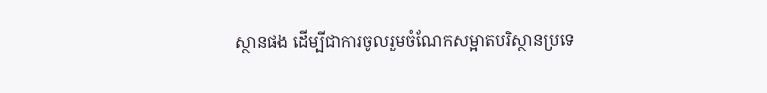ស្ថានផង ដើម្បីជាការចូលរួមចំណែកសម្អាតបរិស្ថានប្រទេ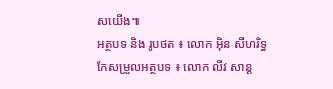សយើង៕
អត្ថបទ និង រូបថត ៖ លោក អ៊ិន សីហរិទ្ធ
កែសម្រួលអត្ថបទ ៖ លោក លីវ សាន្ត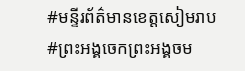#មន្ទីរព័ត៌មានខេត្តសៀមរាប
#ព្រះអង្គចេកព្រះអង្គចម